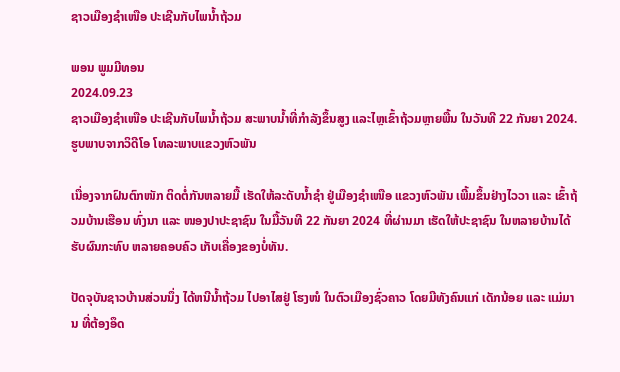ຊາວເມືອງຊຳເໜືອ ປະເຊີນກັບໄພນ້ຳຖ້ວມ

ພອນ ພູມມີທອນ
2024.09.23
ຊາວເມືອງຊຳເໜືອ ປະເຊີນກັບໄພນ້ຳຖ້ວມ ສະພາບນ້ຳທີ່ກຳລັງຂຶ້ນສູງ ແລະໄຫຼເຂົ້າຖ້ວມຫຼາຍພື້ນ ໃນວັນທີ 22 ກັນຍາ 2024.
ຮູບພາບຈາກວິດີໂອ ໂທລະພາບແຂວງຫົວພັນ

ເນື່ອງຈາກຝົນຕົກໜັກ ຕິດຕໍ່ກັນຫລາຍມື້ ເຮັດໃຫ້ລະດັບນ້ຳຊໍາ ຢູ່ເມືອງຊໍາເໜືອ ແຂວງຫົວພັນ ເພີ້ມຂຶ້ນຢ່າງໄວວາ ແລະ ເຂົ້າຖ້ວມບ້ານເຮືອນ ທົ່ງນາ ແລະ ໜອງປາປະຊາຊົນ ໃນມື້ວັນທີ 22 ກັນຍາ 2024 ທີ່ຜ່ານມາ ເຮັດໃຫ້ປະຊາຊົນ ໃນຫລາຍບ້ານໄດ້ຮັບຜົນກະທົບ ຫລາຍຄອບຄົວ ເກັບເຄື່ອງຂອງບໍ່ທັນ.

ປັດຈຸບັນຊາວບ້ານສ່ວນນຶ່ງ ໄດ້ຫນີນ້ຳຖ້ວມ ໄປອາໄສຢູ່ ໂຮງໜໍ ໃນຕົວເມືອງຊົ່ວຄາວ ໂດຍມີທັງຄົນແກ່ ເດັກນ້ອຍ ແລະ ແມ່ມານ ທີ່ຕ້ອງອຶດ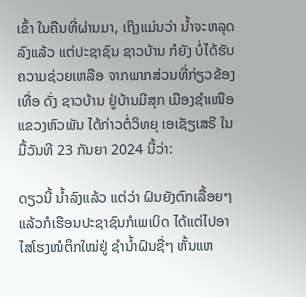ເຂົ້າ ໃນຄືນທີ່ຜ່ານມາ, ເຖິງແມ່ນວ່າ ນ້ຳຈະຫລຸດລົງແລ້ວ ແຕ່ປະຊາຊົນ ຊາວບ້ານ ກໍຍັງ ບໍ່ໄດ້ຮັບຄວາມຊ່ວຍເຫລືອ ຈາກພາກສ່ວນທີ່ກ່ຽວຂ້ອງເທື່ອ ດັ່ງ ຊາວບ້ານ ຢູ່ບ້ານມີສຸກ ເມືອງຊໍາເໜືອ ແຂວງຫົວພັນ ໄດ້ກ່າວຕໍ່ວິທຍຸ ເອເຊັຽເສຣີ ໃນມື້ວັນທີ 23 ກັນຍາ 2024 ນີ້ວ່າ:

ດຽວນີ້ ນ້ຳລົງແລ້ວ ແຕ່ວ່າ ຝົນຍັງຕົກເລື້ອຍໆ ແລ້ວກໍເຮືອນປະຊາຊົນກໍເພເບິດ ໄດ້ແຕ່ໄປອາໄສໂຮງໜໍຕຶກໃໝ່ຢູ່ ຊໍານ້ຳຝົນຊື່ໆ ຫັ້ນແຫ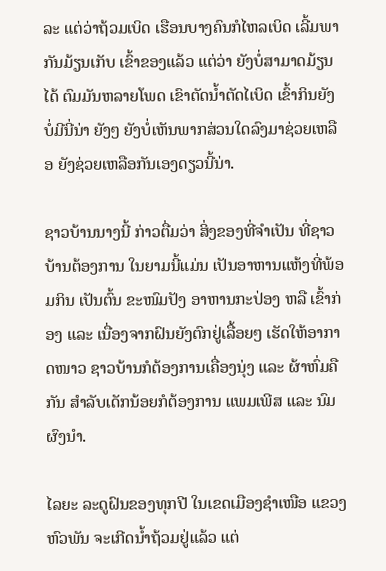ລະ ແຕ່ວ່າຖ້ວມເບິດ ເຮືອນບາງຄົນກໍໄຫລເບິດ ເລີ້ມພາກັນມ້ຽນເກັບ ເຂົ້າຂອງແລ້ວ ແຕ່ວ່າ ຍັງບໍ່ສາມາດມ້ຽນໄດ້ ຕົມມັນຫລາຍໂພດ ເຂົາຕັດນ້ຳຕັດໄເບິດ ເຂົ້າກິນຍັງບໍ່ມີນີ່ນ່າ ຍັງໆ ຍັງບໍ່ເຫັນພາກສ່ວນໃດລົງມາຊ່ວຍເຫລືອ ຍັງຊ່ວຍເຫລືອກັນເອງດຽວນີ້ນ່າ.

ຊາວບ້ານນາງນີ້ ກ່າວຕື່ມວ່າ ສິ່ງຂອງທີ່ຈໍາເປັນ ທີ່ຊາວບ້ານຕ້ອງການ ໃນຍາມນີ້ແມ່ນ ເປັນອາຫານແຫ້ງທີ່ພ້ອມກິນ ເປັນຕົ້ນ ຂະໜົມປັງ ອາຫານກະປ່ອງ ຫລື ເຂົ້າກ່ອງ ແລະ ເນື່ອງຈາກຝົນຍັງຕົກຢູ່ເລື້ອຍໆ ເຮັດໃຫ້ອາກາດໜາວ ຊາວບ້ານກໍຕ້ອງການເຄື່ອງນຸ່ງ ແລະ ຜ້າຫົ່ມຄືກັນ ສໍາລັບເດັກນ້ອຍກໍຕ້ອງການ ແພມເພີສ ແລະ ນົມຜົງນໍາ.

ໄລຍະ ລະດູຝົນຂອງທຸກປີ ໃນເຂດເມືອງຊໍາເໜືອ ແຂວງຫົວພັນ ຈະເກີດນ້ຳຖ້ວມຢູ່ແລ້ວ ແຕ່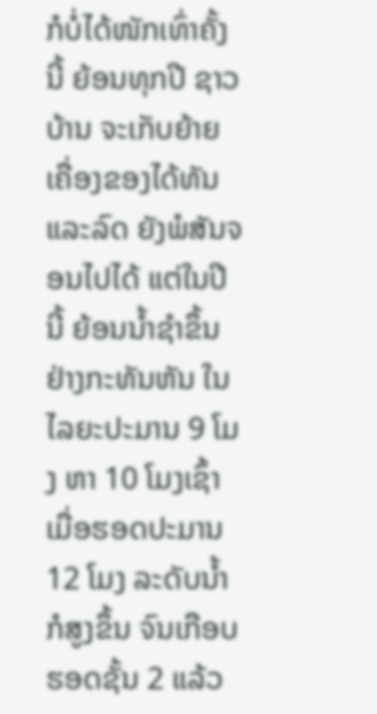ກໍບໍ່ໄດ້ໜັກເທົ່າຄັ້ງນີ້ ຍ້ອນທຸກປີ ຊາວບ້ານ ຈະເກັບຍ້າຍເຄື່ອງຂອງໄດ້ທັນ ແລະລົດ ຍັງພໍສັນຈອນໄປໄດ້ ແຕ່ໃນປີນີ້ ຍ້ອນນໍ້າຊໍາຂຶ້ນຢ່າງກະທັນຫັນ ໃນໄລຍະປະມານ 9 ໂມງ ຫາ 10 ໂມງເຊົ້າ ເມື່ອຮອດປະມານ 12 ໂມງ ລະດັບນ້ຳກໍສູງຂຶ້ນ ຈົນເກືອບຮອດຊັ້ນ 2 ແລ້ວ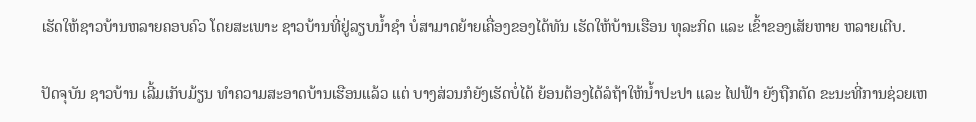ເຮັດໃຫ້ຊາວບ້ານຫລາຍຄອບຄົວ ໂດຍສະເພາະ ຊາວບ້ານທີ່ຢູ່ລຽບນໍ້າຊໍາ ບໍ່ສາມາດຍ້າຍເຄື່ອງຂອງໄດ້ທັນ ເຮັດໃຫ້ບ້ານເຮືອນ ທຸລະກິດ ແລະ ເຂົ້າຂອງເສັຍຫາຍ ຫລາຍເຕີບ.

ປັດຈຸບັນ ຊາວບ້ານ ເລີ້ມເກັບມ້ຽນ ທຳຄວາມສະອາດບ້ານເຮືອນແລ້ວ ແຕ່ ບາງສ່ວນກໍຍັງເຮັດບໍ່ໄດ້ ຍ້ອນຕ້ອງໄດ້ລໍຖ້າໃຫ້ນໍ້າປະປາ ແລະ ໄຟຟ້າ ຍັງຖືກຕັດ ຂະນະທີ່ການຊ່ວຍເຫ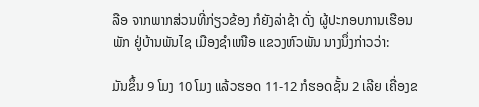ລືອ ຈາກພາກສ່ວນທີ່ກ່ຽວຂ້ອງ ກໍຍັງລ່າຊ້າ ດັ່ງ ຜູ້ປະກອບການເຮືອນພັກ ຢູ່ບ້ານພັນໄຊ ເມືອງຊໍາເໜືອ ແຂວງຫົວພັນ ນາງນຶ່ງກ່າວວ່າ:

ມັນຂຶ້ນ 9 ໂມງ 10 ໂມງ ແລ້ວຮອດ 11-12 ກໍຮອດຊັ້ນ 2 ເລີຍ ເຄື່ອງຂ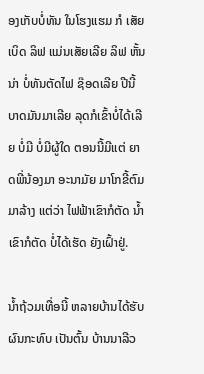ອງເກັບບໍ່ທັນ ໃນໂຮງແຮມ ກໍ ເສັຍເບິດ ລິຟ ແມ່ນເສັຍເລີຍ ລິຟ ຫັ້ນນ່າ ບໍ່ທັນຕັດໄຟ ຊ໊ອດເລີຍ ປີນີ້ບາດມັນມາເລີຍ ລຸດກໍເຂົ້າບໍ່ໄດ້ເລີຍ ບໍ່ມີ ບໍ່ມີຜູ້ໃດ ຕອນນີ້ມີແຕ່ ຍາດພີ່ນ້ອງມາ ອະນາມັຍ ມາໂກຂີ້ຕົມ ມາລ້າງ ແຕ່ວ່າ ໄຟຟ້າເຂົາກໍຕັດ ນ້ຳເຂົາກໍຕັດ ບໍ່ໄດ້ເຮັດ ຍັງເຝົ້າຢູ່.

ນ້ຳຖ້ວມເທື່ອນີ້ ຫລາຍບ້ານໄດ້ຮັບຜົນກະທົບ ເປັນຕົ້ນ ບ້ານນາລີວ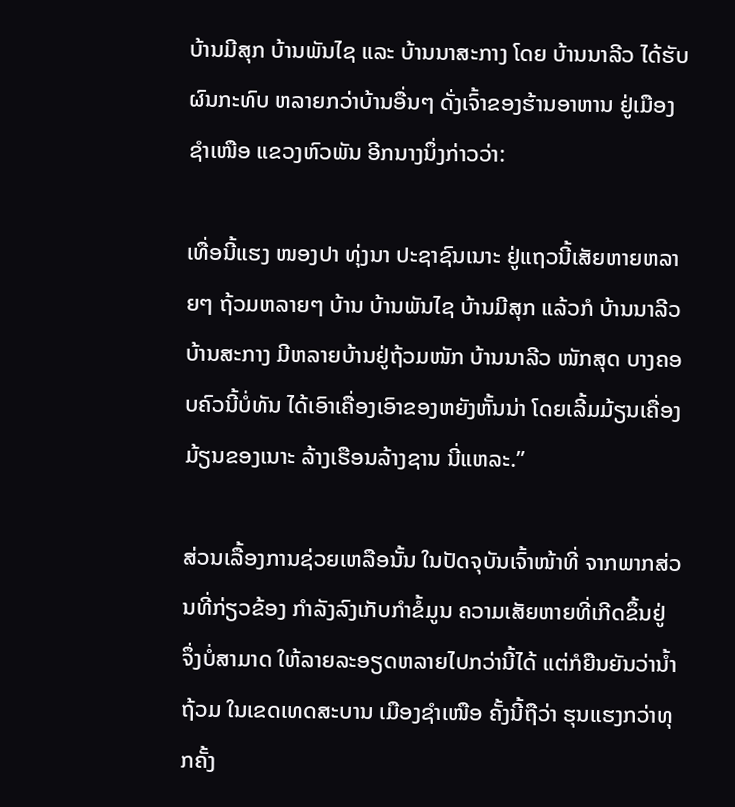ບ້ານມີສຸກ ບ້ານພັນໄຊ ແລະ ບ້ານນາສະກາງ ໂດຍ ບ້ານນາລີວ ໄດ້ຮັບຜົນກະທົບ ຫລາຍກວ່າບ້ານອື່ນໆ ດັ່ງເຈົ້າຂອງຮ້ານອາຫານ ຢູ່ເມືອງຊໍາເໜືອ ແຂວງຫົວພັນ ອີກນາງນຶ່ງກ່າວວ່າ:

ເທື່ອນີ້ແຮງ ໜອງປາ ທຸ່ງນາ ປະຊາຊົນເນາະ ຢູ່ແຖວນີ້ເສັຍຫາຍຫລາຍໆ ຖ້ວມຫລາຍໆ ບ້ານ ບ້ານພັນໄຊ ບ້ານມີສຸກ ແລ້ວກໍ ບ້ານນາລີວ ບ້ານສະກາງ ມີຫລາຍບ້ານຢູ່ຖ້ວມໜັກ ບ້ານນາລີວ ໜັກສຸດ ບາງຄອບຄົວນີ້ບໍ່ທັນ ໄດ້ເອົາເຄື່ອງເອົາຂອງຫຍັງຫັ້ນນ່າ ໂດຍເລີ້ມມ້ຽນເຄື່ອງມ້ຽນຂອງເນາະ ລ້າງເຮືອນລ້າງຊານ ນີ່ແຫລະ.”

ສ່ວນເລື້ອງການຊ່ວຍເຫລືອນັ້ນ ໃນປັດຈຸບັນເຈົ້າໜ້າທີ່ ຈາກພາກສ່ວນທີ່ກ່ຽວຂ້ອງ ກໍາລັງລົງເກັບກໍາຂໍ້ມູນ ຄວາມເສັຍຫາຍທີ່ເກີດຂຶ້ນຢູ່ ຈຶ່ງບໍ່ສາມາດ ໃຫ້ລາຍລະອຽດຫລາຍໄປກວ່ານີ້ໄດ້ ແຕ່ກໍຍືນຍັນວ່ານ້ຳຖ້ວມ ໃນເຂດເທດສະບານ ເມືອງຊໍາເໜືອ ຄັ້ງນີ້ຖືວ່າ ຮຸນແຮງກວ່າທຸກຄັ້ງ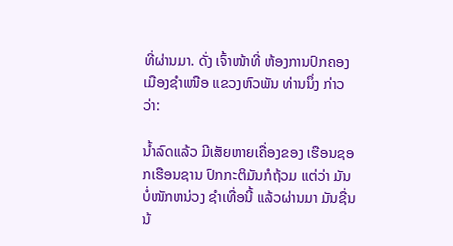ທີ່ຜ່ານມາ. ດັ່ງ ເຈົ້າໜ້າທີ່ ຫ້ອງການປົກຄອງ ເມືອງຊໍາເໜືອ ແຂວງຫົວພັນ ທ່ານນຶ່ງ ກ່າວວ່າ:

ນ້ຳລົດແລ້ວ ມີເສັຍຫາຍເຄື່ອງຂອງ ເຮືອນຊອກເຮືອນຊານ ປົກກະຕິມັນກໍຖ້ວມ ແຕ່ວ່າ ມັນບໍ່ໜັກຫນ່ວງ ຊໍາເທື່ອນີ້ ແລ້ວຜ່ານມາ ມັນຊື່ນນ້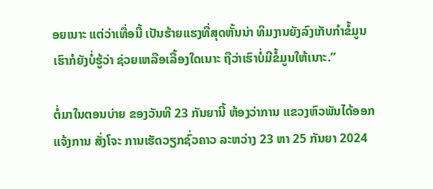ອຍເນາະ ແຕ່ວ່າເທື່ອນີ້ ເປັນຮ້າຍແຮງທີ່ສຸດຫັ້ນນ່າ ທິມງານຍັງລົງເກັບກໍາຂໍ້ມູນ ເຮົາກໍຍັງບໍ່ຮູ້ວ່າ ຊ່ວຍເຫລືອເລື້ອງໃດເນາະ ຖືວ່າເຮົາບໍ່ມີຂໍ້ມູນໃຫ້ເນາະ.”

ຕໍ່ມາໃນຕອນບ່າຍ ຂອງວັນທີ 23 ກັນຍານີ້ ຫ້ອງວ່າການ ແຂວງຫົວພັນໄດ້ອອກແຈ້ງການ ສັ່ງໂຈະ ການເຮັດວຽກຊົ່ວຄາວ ລະຫວ່າງ 23 ຫາ 25 ກັນຍາ 2024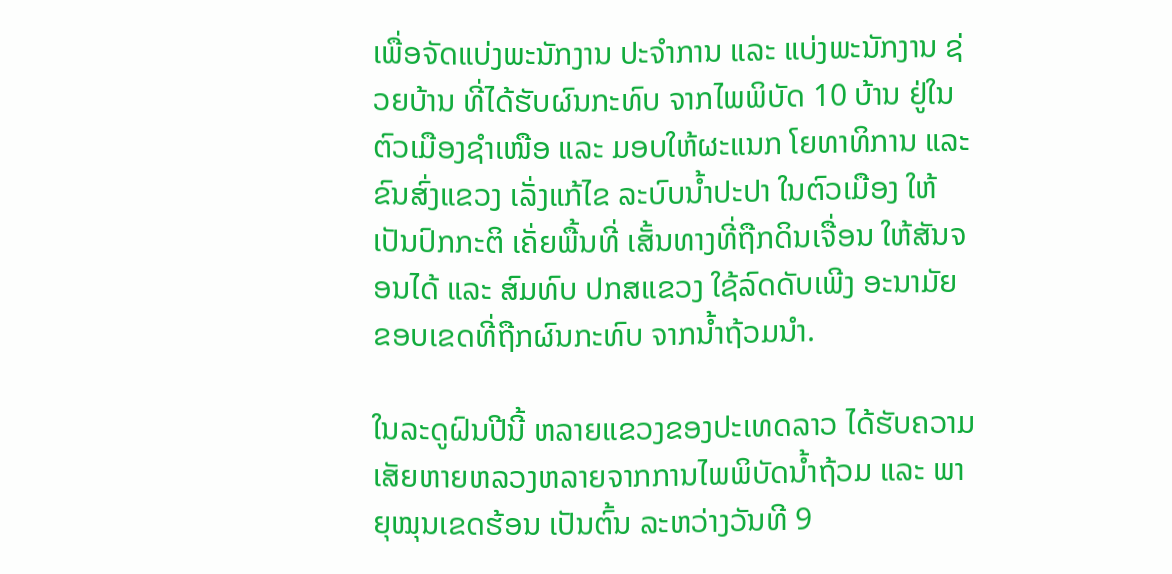ເພື່ອຈັດແບ່ງພະນັກງານ ປະຈໍາການ ແລະ ແບ່ງພະນັກງານ ຊ່ວຍບ້ານ ທີ່ໄດ້ຮັບຜົນກະທົບ ຈາກໄພພິບັດ 10 ບ້ານ ຢູ່ໃນຕົວເມືອງຊໍາເໜືອ ແລະ ມອບໃຫ້ຜະແນກ ໂຍທາທິການ ແລະ ຂົນສົ່ງແຂວງ ເລັ່ງແກ້ໄຂ ລະບົບນ້ຳປະປາ ໃນຕົວເມືອງ ໃຫ້ເປັນປົກກະຕິ ເຄັ່ຍພື້ນທີ່ ເສັ້ນທາງທີ່ຖືກດິນເຈື່ອນ ໃຫ້ສັນຈອນໄດ້ ແລະ ສົມທົບ ປກສແຂວງ ໃຊ້ລົດດັບເພີງ ອະນາມັຍ ຂອບເຂດທີ່ຖືກຜົນກະທົບ ຈາກນ້ຳຖ້ວມນໍາ.

ໃນລະດູຝົນປີນີ້ ຫລາຍແຂວງຂອງປະເທດລາວ ໄດ້ຮັບຄວາມເສັຍຫາຍຫລວງຫລາຍຈາກການໄພພິບັດນ້ຳຖ້ວມ ແລະ ພາຍຸໝຸນເຂດຮ້ອນ ເປັນຕົ້ນ ລະຫວ່າງວັນທີ 9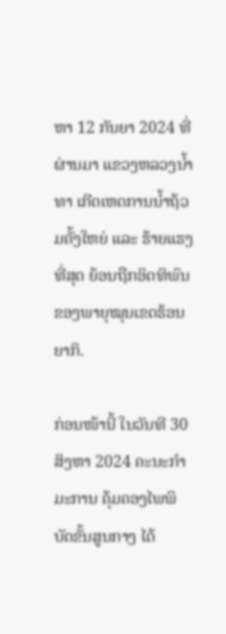ຫາ 12 ກັນຍາ 2024 ທີ່ຜ່ານມາ ແຂວງຫລວງນ້ຳທາ ເກີດເຫດການນ້ຳຖ້ວມຄັ້ງໃຫຍ່ ແລະ ຮ້າຍແຮງທີ່ສຸດ ຍ້ອນຖືກອິດທິພົນ ຂອງພາຍຸໝຸນເຂດຮ້ອນ ຍາກິ.

ກ່ອນໜ້ານີ້ ໃນວັນທີ 30 ສິງຫາ 2024 ຄະນະກໍາມະການ ຄຸ້ມຄອງໄພພິບັດຂັ້ນສູນກາງ ໄດ້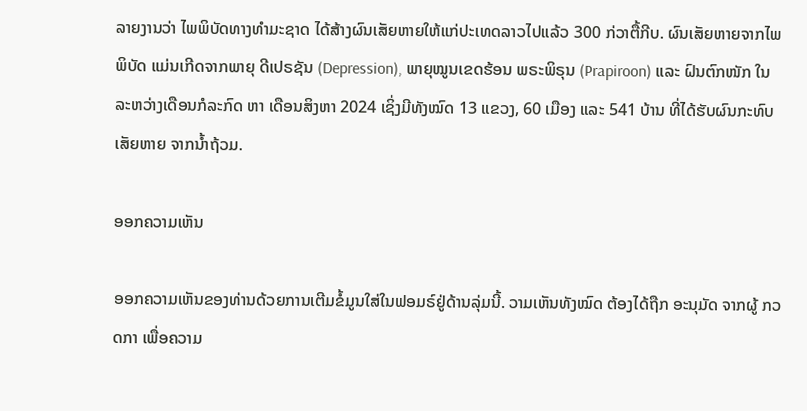ລາຍງານວ່າ ໄພພິບັດທາງທຳມະຊາດ ໄດ້ສ້າງຜົນເສັຍຫາຍໃຫ້ແກ່ປະເທດລາວໄປແລ້ວ 300 ກ່ວາຕື້ກີບ. ຜົນເສັຍຫາຍຈາກໄພພິບັດ ແມ່ນເກີດຈາກພາຍຸ ດີເປຣຊັນ (Depression), ພາຍຸໝູນເຂດຮ້ອນ ພຣະພິຣຸນ (Prapiroon) ແລະ ຝົນຕົກໜັກ ໃນລະຫວ່າງເດືອນກໍລະກົດ ຫາ ເດືອນສິງຫາ 2024 ເຊິ່ງມີທັງໝົດ 13 ແຂວງ, 60 ເມືອງ ແລະ 541 ບ້ານ ທີ່ໄດ້ຮັບຜົນກະທົບ ເສັຍຫາຍ ຈາກນໍ້າຖ້ວມ.

ອອກຄວາມເຫັນ

ອອກຄວາມເຫັນຂອງທ່ານດ້ວຍການເຕີມຂໍ້ມູນໃສ່ໃນຟອມຣ໌ຢູ່ດ້ານລຸ່ມນີ້. ວາມເຫັນທັງໝົດ ຕ້ອງໄດ້ຖືກ ອະນຸມັດ ຈາກຜູ້ ກວດກາ ເພື່ອຄວາມ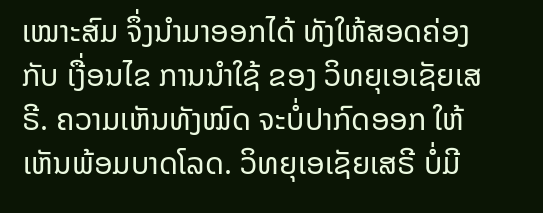ເໝາະສົມ ຈຶ່ງນໍາມາອອກໄດ້ ທັງໃຫ້ສອດຄ່ອງ ກັບ ເງື່ອນໄຂ ການນຳໃຊ້ ຂອງ ວິທຍຸເອເຊັຍເສຣີ. ຄວາມເຫັນທັງໝົດ ຈະບໍ່ປາກົດອອກ ໃຫ້ເຫັນພ້ອມບາດໂລດ. ວິທຍຸເອເຊັຍເສຣີ ບໍ່ມີ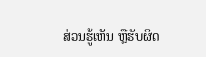ສ່ວນຮູ້ເຫັນ ຫຼືຮັບຜິດ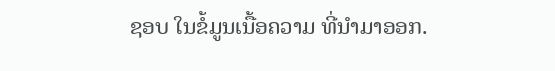ຊອບ ໃນຂໍ້ມູນເນື້ອຄວາມ ທີ່ນໍາມາອອກ.